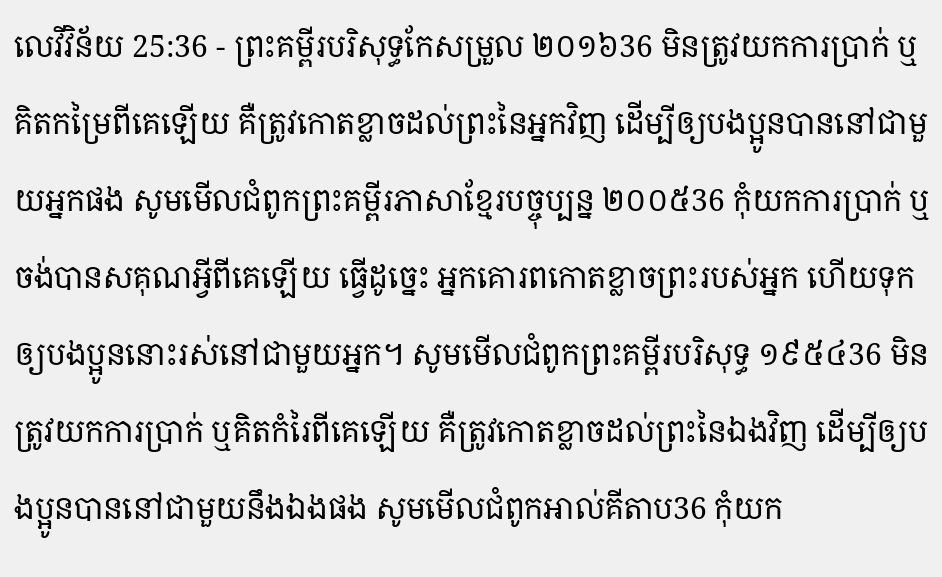លេវីវិន័យ 25:36 - ព្រះគម្ពីរបរិសុទ្ធកែសម្រួល ២០១៦36 មិនត្រូវយកការប្រាក់ ឬគិតកម្រៃពីគេឡើយ គឺត្រូវកោតខ្លាចដល់ព្រះនៃអ្នកវិញ ដើម្បីឲ្យបងប្អូនបាននៅជាមួយអ្នកផង សូមមើលជំពូកព្រះគម្ពីរភាសាខ្មែរបច្ចុប្បន្ន ២០០៥36 កុំយកការប្រាក់ ឬចង់បានសគុណអ្វីពីគេឡើយ ធ្វើដូច្នេះ អ្នកគោរពកោតខ្លាចព្រះរបស់អ្នក ហើយទុកឲ្យបងប្អូននោះរស់នៅជាមួយអ្នក។ សូមមើលជំពូកព្រះគម្ពីរបរិសុទ្ធ ១៩៥៤36 មិនត្រូវយកការប្រាក់ ឬគិតកំរៃពីគេឡើយ គឺត្រូវកោតខ្លាចដល់ព្រះនៃឯងវិញ ដើម្បីឲ្យបងប្អូនបាននៅជាមួយនឹងឯងផង សូមមើលជំពូកអាល់គីតាប36 កុំយក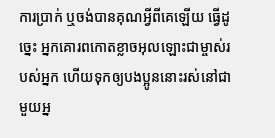ការប្រាក់ ឬចង់បានគុណអ្វីពីគេឡើយ ធ្វើដូច្នេះ អ្នកគោរពកោតខ្លាចអុលឡោះជាម្ចាស់របស់អ្នក ហើយទុកឲ្យបងប្អូននោះរស់នៅជាមួយអ្ន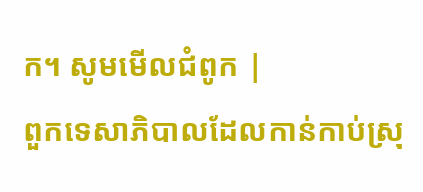ក។ សូមមើលជំពូក |
ពួកទេសាភិបាលដែលកាន់កាប់ស្រុ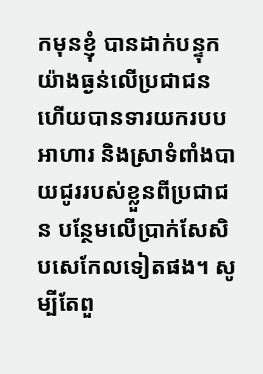កមុនខ្ញុំ បានដាក់បន្ទុកយ៉ាងធ្ងន់លើប្រជាជន ហើយបានទារយករបបអាហារ និងស្រាទំពាំងបាយជូររបស់ខ្លួនពីប្រជាជន បន្ថែមលើប្រាក់សែសិបសេកែលទៀតផង។ សូម្បីតែពួ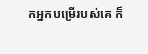កអ្នកបម្រើរបស់គេ ក៏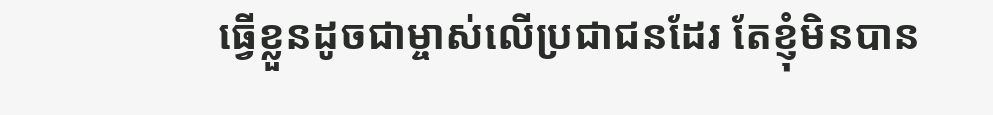ធ្វើខ្លួនដូចជាម្ចាស់លើប្រជាជនដែរ តែខ្ញុំមិនបាន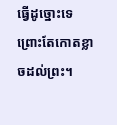ធ្វើដូច្នោះទេ ព្រោះតែកោតខ្លាចដល់ព្រះ។